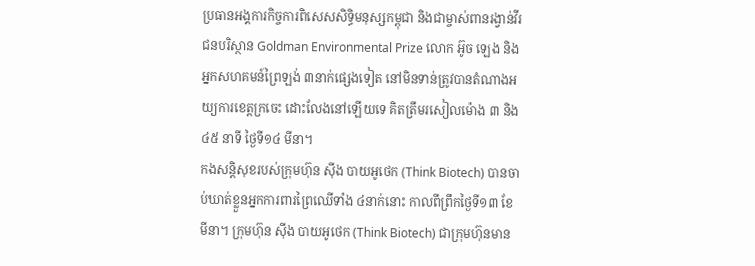ប្រធានអង្គការកិច្ចការពិសេសសិទ្ធិមនុស្សកម្ពុជា និងជាម្ចាស់ពានរង្វាន់វីរជនបរិស្ថាន Goldman Environmental Prize លោក អ៊ូច ឡេង និងអ្នកសហគមន៍ព្រៃឡង់ ៣នាក់ផ្សេងទៀត នៅមិនទាន់ត្រូវបានតំណាងអយ្យការខេត្តក្រចេះ ដោះលែងនៅឡើយទេ គិតត្រឹមរសៀលម៉ោង ៣ និង ៤៥ នាទី ថ្ងៃទី១៤ មីនា។
កងសន្តិសុខរបស់ក្រុមហ៊ុន ស៊ីង បាយអូថេក (Think Biotech) បានចាប់ឃាត់ខ្លួនអ្នកការពារព្រៃឈើទាំង ៤នាក់នោះ កាលពីព្រឹកថ្ងៃទី១៣ ខែមីនា។ ក្រុមហ៊ុន ស៊ីង បាយអូថេក (Think Biotech) ជាក្រុមហ៊ុនមាន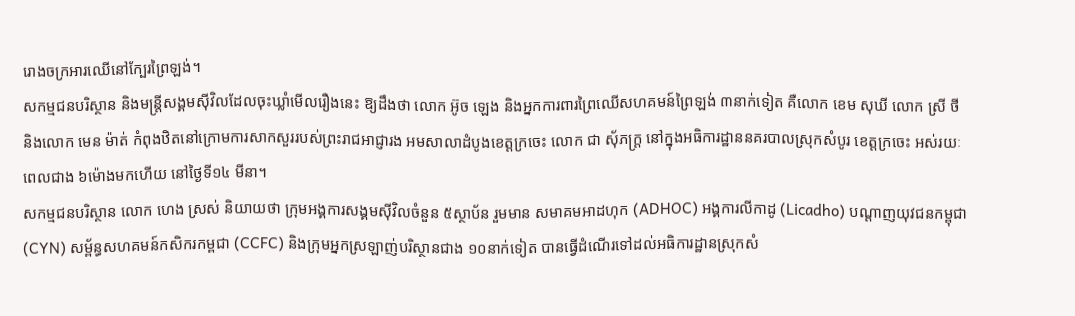រោងចក្រអារឈើនៅក្បែរព្រៃឡង់។
សកម្មជនបរិស្ថាន និងមន្ត្រីសង្គមស៊ីវិលដែលចុះឃ្លាំមើលរឿងនេះ ឱ្យដឹងថា លោក អ៊ូច ឡេង និងអ្នកការពារព្រៃឈើសហគមន៍ព្រៃឡង់ ៣នាក់ទៀត គឺលោក ខេម សុឃី លោក ស្រី ថី និងលោក មេន ម៉ាត់ កំពុងឋិតនៅក្រោមការសាកសួររបស់ព្រះរាជអាជ្ញារង អមសាលាដំបូងខេត្តក្រចេះ លោក ជា សុ័ភក្ត្រ នៅក្នុងអធិការដ្ឋាននគរបាលស្រុកសំបូរ ខេត្តក្រចេះ អស់រយៈពេលជាង ៦ម៉ោងមកហើយ នៅថ្ងៃទី១៤ មីនា។
សកម្មជនបរិស្ថាន លោក ហេង ស្រស់ និយាយថា ក្រុមអង្គការសង្គមស៊ីវិលចំនួន ៥ស្ថាប័ន រួមមាន សមាគមអាដហុក (ADHOC) អង្គការលីកាដូ (Licadho) បណ្តាញយុវជនកម្ពុជា (CYN) សម្ព័ន្ធសហគមន៍កសិករកម្ពជា (CCFC) និងក្រុមអ្នកស្រឡាញ់បរិស្ថានជាង ១០នាក់ទៀត បានធ្វើដំណើរទៅដល់អធិការដ្ឋានស្រុកសំ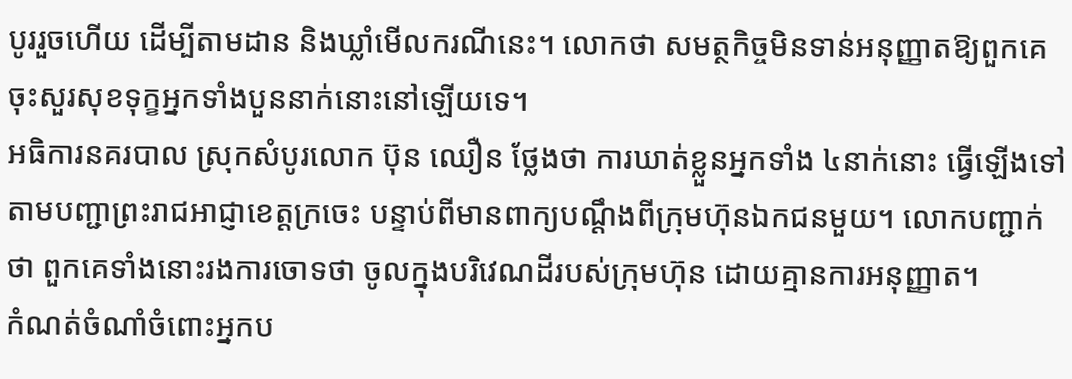បូររួចហើយ ដើម្បីតាមដាន និងឃ្លាំមើលករណីនេះ។ លោកថា សមត្ថកិច្ចមិនទាន់អនុញ្ញាតឱ្យពួកគេ ចុះសួរសុខទុក្ខអ្នកទាំងបួននាក់នោះនៅឡើយទេ។
អធិការនគរបាល ស្រុកសំបូរលោក ប៊ុន ឈឿន ថ្លែងថា ការឃាត់ខ្លួនអ្នកទាំង ៤នាក់នោះ ធ្វើឡើងទៅតាមបញ្ជាព្រះរាជអាជ្ញាខេត្តក្រចេះ បន្ទាប់ពីមានពាក្យបណ្ដឹងពីក្រុមហ៊ុនឯកជនមួយ។ លោកបញ្ជាក់ថា ពួកគេទាំងនោះរងការចោទថា ចូលក្នុងបរិវេណដីរបស់ក្រុមហ៊ុន ដោយគ្មានការអនុញ្ញាត។
កំណត់ចំណាំចំពោះអ្នកប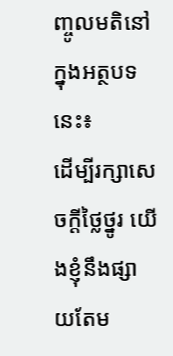ញ្ចូលមតិនៅក្នុងអត្ថបទនេះ៖
ដើម្បីរក្សាសេចក្ដីថ្លៃថ្នូរ យើងខ្ញុំនឹងផ្សាយតែម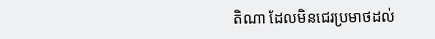តិណា ដែលមិនជេរប្រមាថដល់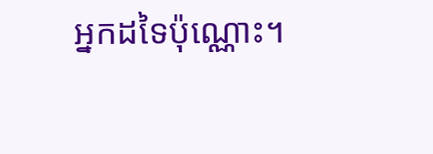អ្នកដទៃប៉ុណ្ណោះ។